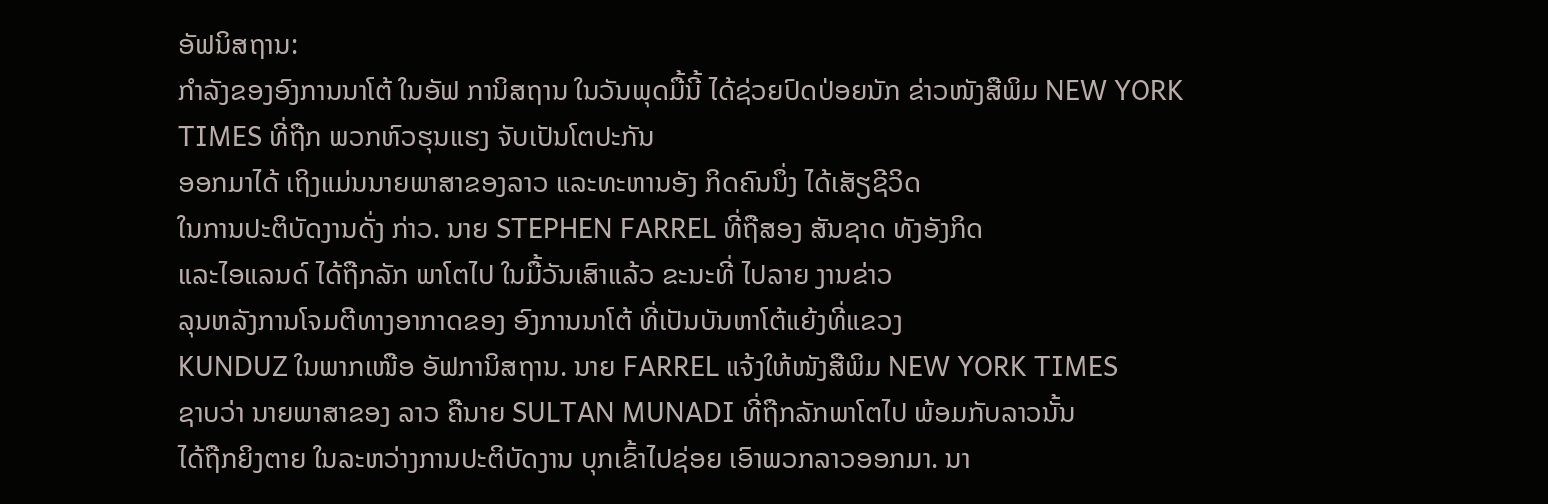ອັຟນິສຖານ:
ກຳລັງຂອງອົງການນາໂຕ້ ໃນອັຟ ການິສຖານ ໃນວັນພຸດມື້ນີ້ ໄດ້ຊ່ວຍປົດປ່ອຍນັກ ຂ່າວໜັງສືພິມ NEW YORK TIMES ທີ່ຖືກ ພວກຫົວຮຸນແຮງ ຈັບເປັນໂຕປະກັນ
ອອກມາໄດ້ ເຖິງແມ່ນນາຍພາສາຂອງລາວ ແລະທະຫານອັງ ກິດຄົນນຶ່ງ ໄດ້ເສັຽຊີວິດ
ໃນການປະຕິບັດງານດັ່ງ ກ່າວ. ນາຍ STEPHEN FARREL ທີ່ຖືສອງ ສັນຊາດ ທັງອັງກິດ
ແລະໄອແລນດ໌ ໄດ້ຖືກລັກ ພາໂຕໄປ ໃນມື້ວັນເສົາແລ້ວ ຂະນະທີ່ ໄປລາຍ ງານຂ່າວ
ລຸນຫລັງການໂຈມຕີທາງອາກາດຂອງ ອົງການນາໂຕ້ ທີ່ເປັນບັນຫາໂຕ້ແຍ້ງທີ່ແຂວງ
KUNDUZ ໃນພາກເໜືອ ອັຟການິສຖານ. ນາຍ FARREL ແຈ້ງໃຫ້ໜັງສືພິມ NEW YORK TIMES
ຊາບວ່າ ນາຍພາສາຂອງ ລາວ ຄືນາຍ SULTAN MUNADI ທີ່ຖືກລັກພາໂຕໄປ ພ້ອມກັບລາວນັ້ນ
ໄດ້ຖືກຍິງຕາຍ ໃນລະຫວ່າງການປະຕິບັດງານ ບຸກເຂົ້າໄປຊ່ອຍ ເອົາພວກລາວອອກມາ. ນາ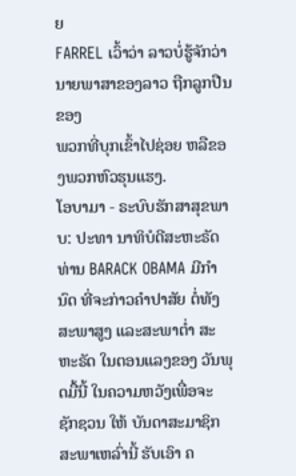ຍ
FARREL ເວົ້າວ່າ ລາວບໍ່ຮູ້ຈັກວ່າ ນາຍພາສາຂອງລາວ ຖືກລູກປືນຂອງ
ພວກທີ່ບຸກເຂົ້າໄປຊ່ອຍ ຫລືຂອງພວກຫົວຮຸນແຮງ.
ໂອບາມາ - ຣະບົບຮັກສາສຸຂພາບ: ປະທາ ນາທິບໍດີສະຫະຣັດ ທ່ານ BARACK OBAMA ມີກຳນົດ ທີ່ຈະກ່າວຄຳປາສັຍ ຕໍ່ທັງສະພາສູງ ແລະສະພາຕ່ຳ ສະຫະຣັດ ໃນຕອນແລງຂອງ ວັນພຸດມື້ນີ້ ໃນຄວາມຫວັງເພື່ອຈະ ຊັກຊວນ ໃຫ້ ບັນດາສະມາຊິກ ສະພາເຫລົ່ານີ້ ຮັບເອົາ ຄ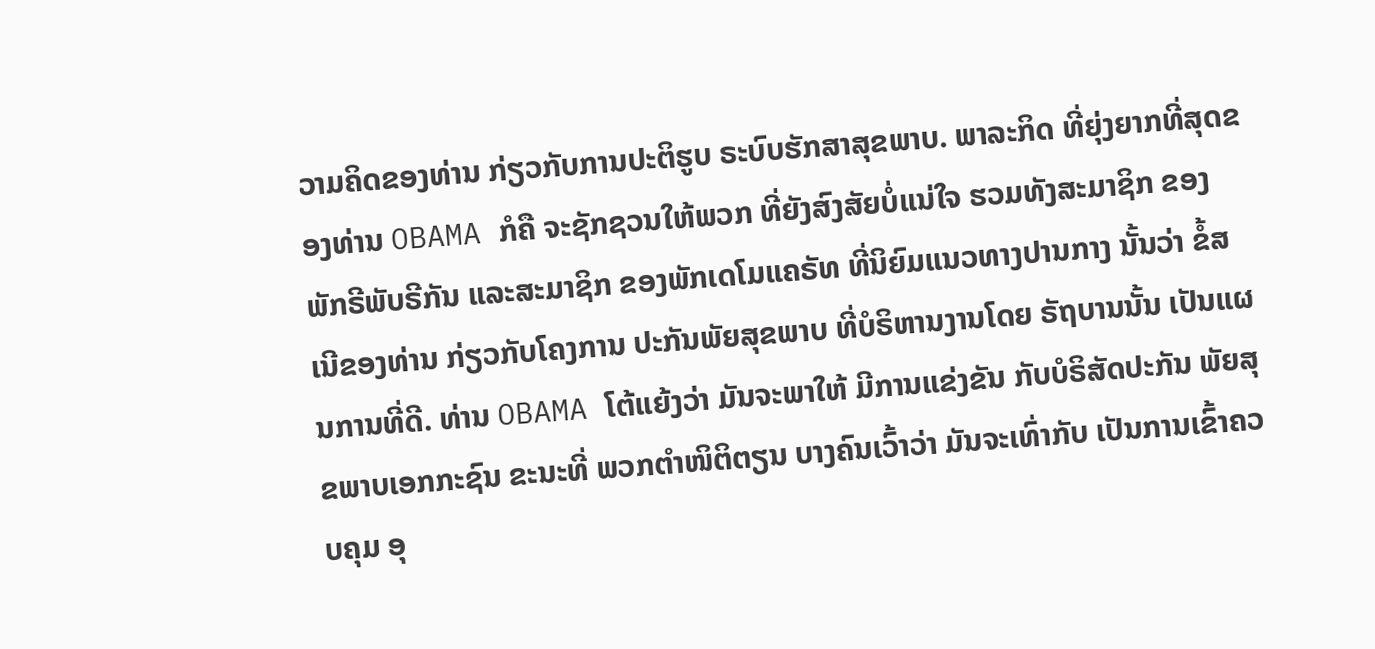ວາມຄິດຂອງທ່ານ ກ່ຽວກັບການປະຕິຮູບ ຣະບົບຮັກສາສຸຂພາບ. ພາລະກິດ ທີ່ຍຸ່ງຍາກທີ່ສຸດຂອງທ່ານ OBAMA ກໍຄື ຈະຊັກຊວນໃຫ້ພວກ ທີ່ຍັງສົງສັຍບໍ່ແນ່ໃຈ ຮວມທັງສະມາຊິກ ຂອງພັກຣີພັບຣີກັນ ແລະສະມາຊິກ ຂອງພັກເດໂມແຄຣັທ ທີ່ນິຍົມແນວທາງປານກາງ ນັ້ນວ່າ ຂໍ້ສເນີຂອງທ່ານ ກ່ຽວກັບໂຄງການ ປະກັນພັຍສຸຂພາບ ທີ່ບໍຣິຫານງານໂດຍ ຣັຖບານນັ້ນ ເປັນແຜນການທີ່ດີ. ທ່ານ OBAMA ໂຕ້ແຍ້ງວ່າ ມັນຈະພາໃຫ້ ມີການແຂ່ງຂັນ ກັບບໍຣິສັດປະກັນ ພັຍສຸຂພາບເອກກະຊົນ ຂະນະທີ່ ພວກຕຳໜິຕິຕຽນ ບາງຄົນເວົ້າວ່າ ມັນຈະເທົ່າກັບ ເປັນການເຂົ້າຄວບຄຸມ ອຸ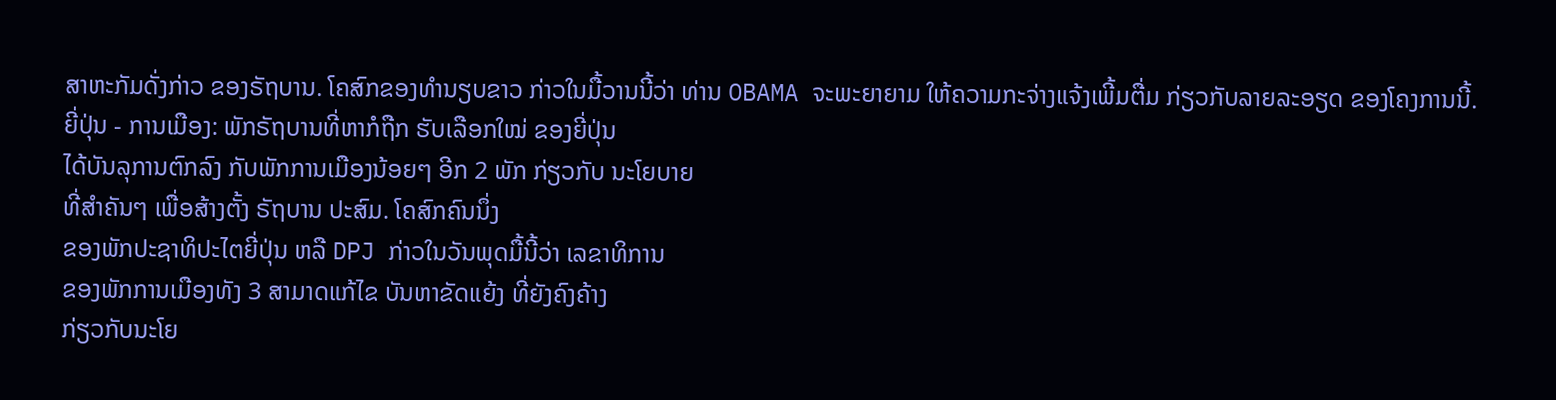ສາຫະກັມດັ່ງກ່າວ ຂອງຣັຖບານ. ໂຄສົກຂອງທຳນຽບຂາວ ກ່າວໃນມື້ວານນີ້ວ່າ ທ່ານ OBAMA ຈະພະຍາຍາມ ໃຫ້ຄວາມກະຈ່າງແຈ້ງເພີ້ມຕື່ມ ກ່ຽວກັບລາຍລະອຽດ ຂອງໂຄງການນີ້.
ຍີ່ປຸ່ນ - ການເມືອງ: ພັກຣັຖບານທີ່ຫາກໍຖືກ ຮັບເລືອກໃໝ່ ຂອງຍີ່ປຸ່ນ
ໄດ້ບັນລຸການຕົກລົງ ກັບພັກການເມືອງນ້ອຍໆ ອີກ 2 ພັກ ກ່ຽວກັບ ນະໂຍບາຍ
ທີ່ສຳຄັນໆ ເພື່ອສ້າງຕັ້ງ ຣັຖບານ ປະສົມ. ໂຄສົກຄົນນຶ່ງ
ຂອງພັກປະຊາທິປະໄຕຍີ່ປຸ່ນ ຫລື DPJ ກ່າວໃນວັນພຸດມື້ນີ້ວ່າ ເລຂາທິການ
ຂອງພັກການເມືອງທັງ 3 ສາມາດແກ້ໄຂ ບັນຫາຂັດແຍ້ງ ທີ່ຍັງຄົງຄ້າງ
ກ່ຽວກັບນະໂຍ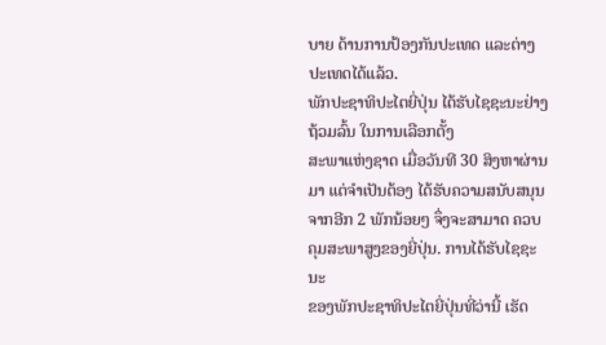ບາຍ ດ້ານການປ້ອງກັນປະເທດ ແລະຕ່າງປະເທດໄດ້ແລ້ວ.
ພັກປະຊາທິປະໄຕຍີ່ປຸ່ນ ໄດ້ຮັບໄຊຊະນະຢ່າງຖ້ວມລົ້ນ ໃນການເລືອກຕັ້ງ
ສະພາແຫ່ງຊາດ ເມື່ອວັນທີ 30 ສິງຫາຜ່ານມາ ແຕ່ຈຳເປັນຕ້ອງ ໄດ້ຮັບຄວາມສນັບສນຸນ
ຈາກອີກ 2 ພັກນ້ອຍໆ ຈຶ່ງຈະສາມາດ ຄວບຄຸມສະພາສູງຂອງຍີ່ປຸ່ນ. ການໄດ້ຮັບໄຊຊະນະ
ຂອງພັກປະຊາທິປະໄຕຍີ່ປຸ່ນທີ່ວ່ານີ້ ເຮັດ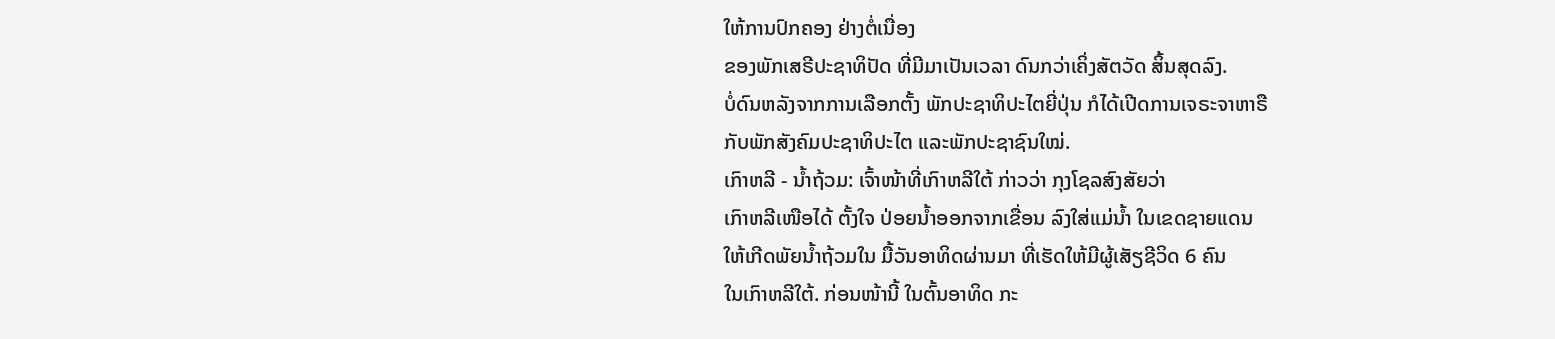ໃຫ້ການປົກຄອງ ຢ່າງຕໍ່ເນື່ອງ
ຂອງພັກເສຣີປະຊາທິປັດ ທີ່ມີມາເປັນເວລາ ດົນກວ່າເຄິ່ງສັຕວັດ ສິ້ນສຸດລົງ.
ບໍ່ດົນຫລັງຈາກການເລືອກຕັ້ງ ພັກປະຊາທິປະໄຕຍີ່ປຸ່ນ ກໍໄດ້ເປີດການເຈຣະຈາຫາຣື
ກັບພັກສັງຄົມປະຊາທິປະໄຕ ແລະພັກປະຊາຊົນໃໝ່.
ເກົາຫລີ - ນ້ຳຖ້ວມ: ເຈົ້າໜ້າທີ່ເກົາຫລີໃຕ້ ກ່າວວ່າ ກຸງໂຊລສົງສັຍວ່າ
ເກົາຫລີເໜືອໄດ້ ຕັ້ງໃຈ ປ່ອຍນ້ຳອອກຈາກເຂື່ອນ ລົງໃສ່ແມ່ນ້ຳ ໃນເຂດຊາຍແດນ
ໃຫ້ເກີດພັຍນ້ຳຖ້ວມໃນ ມື້ວັນອາທິດຜ່ານມາ ທີ່ເຮັດໃຫ້ມີຜູ້ເສັຽຊີວິດ 6 ຄົນ
ໃນເກົາຫລີໃຕ້. ກ່ອນໜ້ານີ້ ໃນຕົ້ນອາທິດ ກະ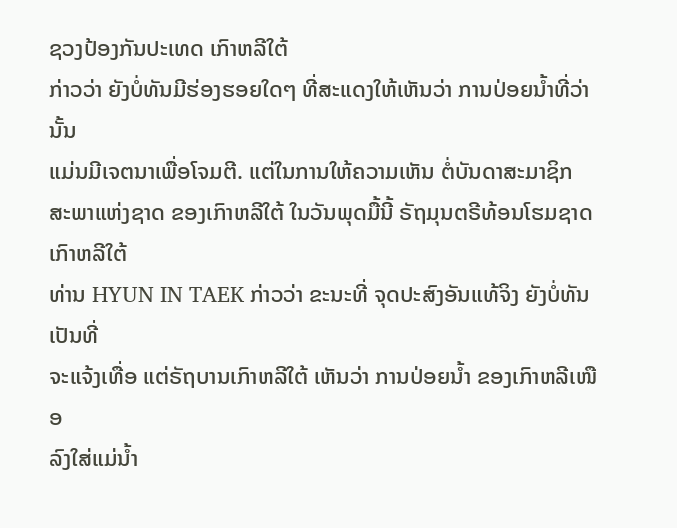ຊວງປ້ອງກັນປະເທດ ເກົາຫລີໃຕ້
ກ່າວວ່າ ຍັງບໍ່ທັນມີຮ່ອງຮອຍໃດໆ ທີ່ສະແດງໃຫ້ເຫັນວ່າ ການປ່ອຍນ້ຳທີ່ວ່ານັ້ນ
ແມ່ນມີເຈຕນາເພື່ອໂຈມຕີ. ແຕ່ໃນການໃຫ້ຄວາມເຫັນ ຕໍ່ບັນດາສະມາຊິກ
ສະພາແຫ່ງຊາດ ຂອງເກົາຫລີໃຕ້ ໃນວັນພຸດມື້ນີ້ ຣັຖມຸນຕຣີທ້ອນໂຮມຊາດ ເກົາຫລີໃຕ້
ທ່ານ HYUN IN TAEK ກ່າວວ່າ ຂະນະທີ່ ຈຸດປະສົງອັນແທ້ຈິງ ຍັງບໍ່ທັນເປັນທີ່
ຈະແຈ້ງເທື່ອ ແຕ່ຣັຖບານເກົາຫລີໃຕ້ ເຫັນວ່າ ການປ່ອຍນ້ຳ ຂອງເກົາຫລີເໜືອ
ລົງໃສ່ແມ່ນ້ຳ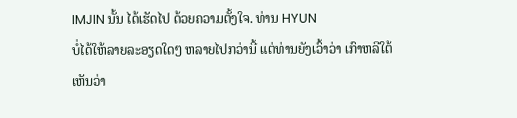IMJIN ນັ້ນ ໄດ້ເຮັດໄປ ດ້ວຍຄວາມຕັ້ງໃຈ. ທ່ານ HYUN
ບໍ່ໄດ້ໃຫ້ລາຍລະອຽດໃດໆ ຫລາຍໄປກວ່ານີ້ ແຕ່ທ່ານຍັງເວົ້າວ່າ ເກົາຫລີໃຕ້ເຫັນວ່າ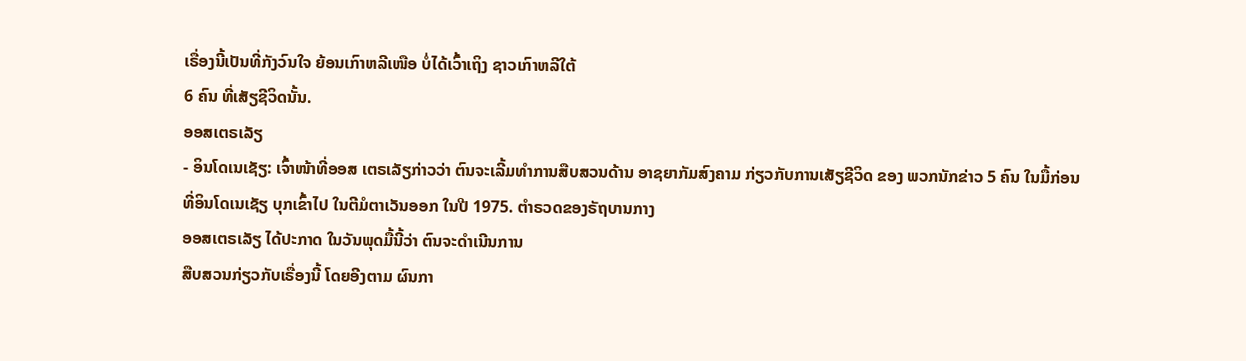ເຣື່ອງນີ້ເປັນທີ່ກັງວົນໃຈ ຍ້ອນເກົາຫລີເໜືອ ບໍ່ໄດ້ເວົ້າເຖິງ ຊາວເກົາຫລີໃຕ້
6 ຄົນ ທີ່ເສັຽຊີວິດນັ້ນ.
ອອສເຕຣເລັຽ
- ອິນໂດເນເຊັຽ: ເຈົ້າໜ້າທີ່ອອສ ເຕຣເລັຽກ່າວວ່າ ຕົນຈະເລີ້ມທຳການສືບສວນດ້ານ ອາຊຍາກັມສົງຄາມ ກ່ຽວກັບການເສັຽຊີວິດ ຂອງ ພວກນັກຂ່າວ 5 ຄົນ ໃນມື້ກ່ອນ
ທີ່ອິນໂດເນເຊັຽ ບຸກເຂົ້າໄປ ໃນຕີມໍຕາເວັນອອກ ໃນປີ 1975. ຕຳຣວດຂອງຣັຖບານກາງ
ອອສເຕຣເລັຽ ໄດ້ປະກາດ ໃນວັນພຸດມື້ນີ້ວ່າ ຕົນຈະດຳເນີນການ
ສືບສວນກ່ຽວກັບເຣື່ອງນີ້ ໂດຍອີງຕາມ ຜົນກາ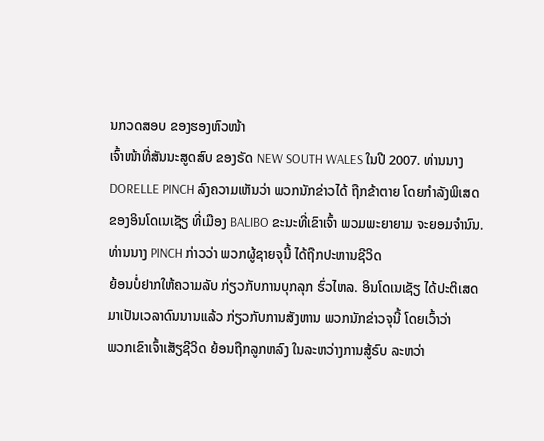ນກວດສອບ ຂອງຮອງຫົວໜ້າ
ເຈົ້າໜ້າທີ່ສັນນະສູດສົບ ຂອງຣັດ NEW SOUTH WALES ໃນປີ 2007. ທ່ານນາງ
DORELLE PINCH ລົງຄວາມເຫັນວ່າ ພວກນັກຂ່າວໄດ້ ຖືກຂ້າຕາຍ ໂດຍກຳລັງພິເສດ
ຂອງອິນໂດເນເຊັຽ ທີ່ເມືອງ BALIBO ຂະນະທີ່ເຂົາເຈົ້າ ພວມພະຍາຍາມ ຈະຍອມຈຳນົນ.
ທ່ານນາງ PINCH ກ່າວວ່າ ພວກຜູ້ຊາຍຈຸນີ້ ໄດ້ຖືກປະຫານຊີວິດ
ຍ້ອນບໍ່ຢາກໃຫ້ຄວາມລັບ ກ່ຽວກັບການບຸກລຸກ ຮົ່ວໄຫລ. ອິນໂດເນເຊັຽ ໄດ້ປະຕິເສດ
ມາເປັນເວລາດົນນານແລ້ວ ກ່ຽວກັບການສັງຫານ ພວກນັກຂ່າວຈຸນີ້ ໂດຍເວົ້າວ່າ
ພວກເຂົາເຈົ້າເສັຽຊີວິດ ຍ້ອນຖືກລູກຫລົງ ໃນລະຫວ່າງການສູ້ຣົບ ລະຫວ່າ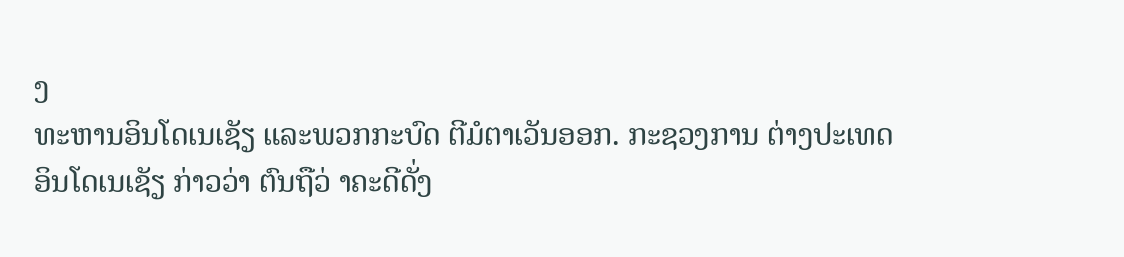ງ
ທະຫານອິນໂດເນເຊັຽ ແລະພວກກະບົດ ຕີມໍຕາເວັນອອກ. ກະຊວງການ ຕ່າງປະເທດ
ອິນໂດເນເຊັຽ ກ່າວວ່າ ຕົນຖືວ່ າຄະດີດັ່ງ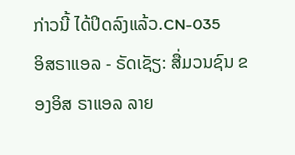ກ່າວນີ້ ໄດ້ປິດລົງແລ້ວ.CN-035
ອິສຣາແອລ - ຣັດເຊັຽ: ສື່ມວນຊົນ ຂອງອິສ ຣາແອລ ລາຍ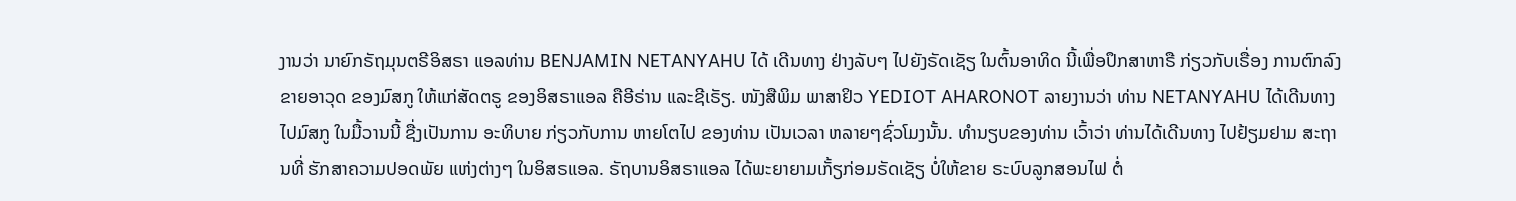ງານວ່າ ນາຍົກຣັຖມຸນຕຣີອິສຣາ ແອລທ່ານ BENJAMIN NETANYAHU ໄດ້ ເດີນທາງ ຢ່າງລັບໆ ໄປຍັງຣັດເຊັຽ ໃນຕົ້ນອາທິດ ນີ້ເພື່ອປຶກສາຫາຣື ກ່ຽວກັບເຣື່ອງ ການຕົກລົງ ຂາຍອາວຸດ ຂອງມົສກູ ໃຫ້ແກ່ສັດຕຣູ ຂອງອິສຣາແອລ ຄືອີຣ່ານ ແລະຊີເຣັຽ. ໜັງສືພິມ ພາສາຢິວ YEDIOT AHARONOT ລາຍງານວ່າ ທ່ານ NETANYAHU ໄດ້ເດີນທາງ ໄປມົສກູ ໃນມື້ວານນີ້ ຊື່ງເປັນການ ອະທິບາຍ ກ່ຽວກັບການ ຫາຍໂຕໄປ ຂອງທ່ານ ເປັນເວລາ ຫລາຍໆຊົ່ວໂມງນັ້ນ. ທຳນຽບຂອງທ່ານ ເວົ້າວ່າ ທ່ານໄດ້ເດີນທາງ ໄປຢ້ຽມຢາມ ສະຖານທີ່ ຮັກສາຄວາມປອດພັຍ ແຫ່ງຕ່າງໆ ໃນອິສຣແອລ. ຣັຖບານອິສຣາແອລ ໄດ້ພະຍາຍາມເກັ້ຽກ່ອມຣັດເຊັຽ ບໍ່ໃຫ້ຂາຍ ຣະບົບລູກສອນໄຟ ຕໍ່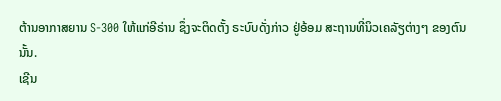ຕ້ານອາກາສຍານ S-300 ໃຫ້ແກ່ອີຣ່ານ ຊຶ່ງຈະຕິດຕັ້ງ ຣະບົບດັ່ງກ່າວ ຢູ່ອ້ອມ ສະຖານທີ່ນິວເຄລັຽຕ່າງໆ ຂອງຕົນນັ້ນ.
ເຊີນ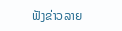ຟັງຂ່າວລາຍ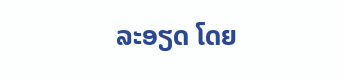ລະອຽດ ໂດຍ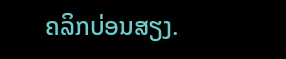ຄລິກບ່ອນສຽງ.